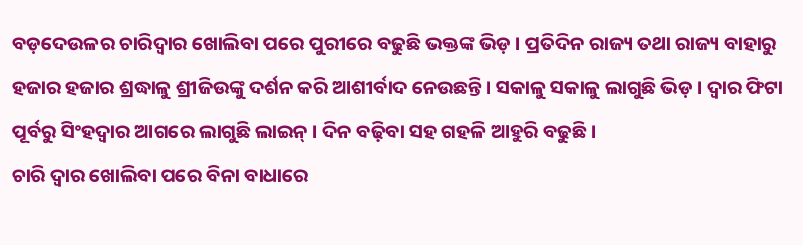ବଡ଼ଦେଉଳର ଚାରିଦ୍ୱାର ଖୋଲିବା ପରେ ପୁରୀରେ ବଢୁଛି ଭକ୍ତଙ୍କ ଭିଡ଼ । ପ୍ରତିଦିନ ରାଜ୍ୟ ତଥା ରାଜ୍ୟ ବାହାରୁ ହଜାର ହଜାର ଶ୍ରଦ୍ଧାଳୁ ଶ୍ରୀଜିଉଙ୍କୁ ଦର୍ଶନ କରି ଆଶୀର୍ବାଦ ନେଉଛନ୍ତି । ସକାଳୁ ସକାଳୁ ଲାଗୁଛି ଭିଡ଼ । ଦ୍ୱାର ଫିଟା ପୂର୍ବରୁ ସିଂହଦ୍ୱାର ଆଗରେ ଲାଗୁଛି ଲାଇନ୍ । ଦିନ ବଢ଼ିବା ସହ ଗହଳି ଆହୁରି ବଢୁଛି ।
ଚାରି ଦ୍ୱାର ଖୋଲିବା ପରେ ବିନା ବାଧାରେ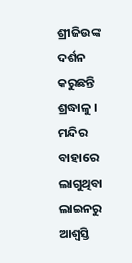ଶ୍ରୀଜିଉଙ୍କ ଦର୍ଶନ କରୁଛନ୍ତି ଶ୍ରଦ୍ଧାଳୁ । ମନ୍ଦିର ବାହାରେ ଲାଗୁଥିବା ଲାଇନରୁ ଆଶ୍ୱସ୍ତି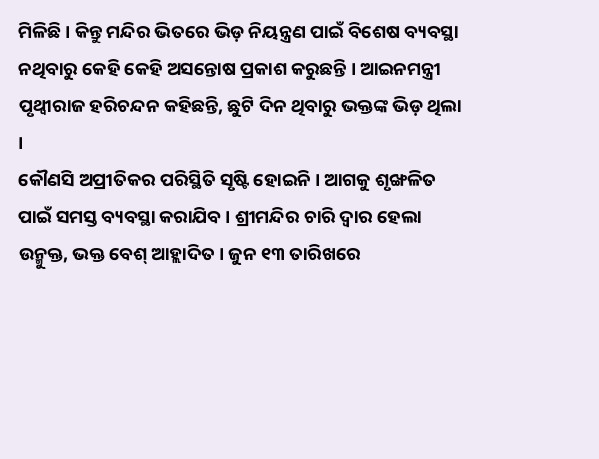ମିଳିଛି । କିନ୍ତୁ ମନ୍ଦିର ଭିତରେ ଭିଡ଼ ନିୟନ୍ତ୍ରଣ ପାଇଁ ବିଶେଷ ବ୍ୟବସ୍ଥା ନଥିବାରୁ କେହି କେହି ଅସନ୍ତୋଷ ପ୍ରକାଶ କରୁଛନ୍ତି । ଆଇନମନ୍ତ୍ରୀ ପୃଥ୍ୱୀରାଜ ହରିଚନ୍ଦନ କହିଛନ୍ତି, ଛୁଟି ଦିନ ଥିବାରୁ ଭକ୍ତଙ୍କ ଭିଡ଼ ଥିଲା ।
କୌଣସି ଅପ୍ରୀତିକର ପରିସ୍ଥିତି ସୃଷ୍ଟି ହୋଇନି । ଆଗକୁ ଶୃଙ୍ଖଳିତ ପାଇଁ ସମସ୍ତ ବ୍ୟବସ୍ଥା କରାଯିବ । ଶ୍ରୀମନ୍ଦିର ଚାରି ଦ୍ୱାର ହେଲା ଉନ୍ମୁକ୍ତ, ଭକ୍ତ ବେଶ୍ ଆହ୍ଲାଦିତ । ଜୁନ ୧୩ ତାରିଖରେ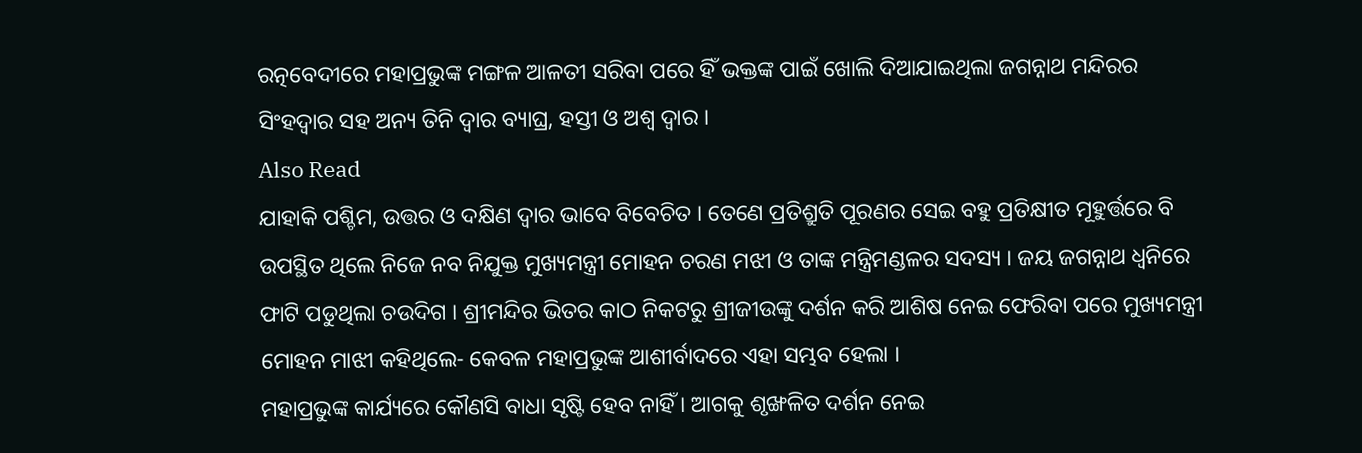ରତ୍ନବେଦୀରେ ମହାପ୍ରଭୁଙ୍କ ମଙ୍ଗଳ ଆଳତୀ ସରିବା ପରେ ହିଁ ଭକ୍ତଙ୍କ ପାଇଁ ଖୋଲି ଦିଆଯାଇଥିଲା ଜଗନ୍ନାଥ ମନ୍ଦିରର ସିଂହଦ୍ୱାର ସହ ଅନ୍ୟ ତିନି ଦ୍ୱାର ବ୍ୟାଘ୍ର, ହସ୍ତୀ ଓ ଅଶ୍ୱ ଦ୍ୱାର ।
Also Read
ଯାହାକି ପଶ୍ଚିମ, ଉତ୍ତର ଓ ଦକ୍ଷିଣ ଦ୍ୱାର ଭାବେ ବିବେଚିତ । ତେଣେ ପ୍ରତିଶ୍ରୁତି ପୂରଣର ସେଇ ବହୁ ପ୍ରତିକ୍ଷୀତ ମୂହୁର୍ତ୍ତରେ ବି ଉପସ୍ଥିତ ଥିଲେ ନିଜେ ନବ ନିଯୁକ୍ତ ମୁଖ୍ୟମନ୍ତ୍ରୀ ମୋହନ ଚରଣ ମଝୀ ଓ ତାଙ୍କ ମନ୍ତ୍ରିମଣ୍ଡଳର ସଦସ୍ୟ । ଜୟ ଜଗନ୍ନାଥ ଧ୍ୱନିରେ ଫାଟି ପଡୁଥିଲା ଚଉଦିଗ । ଶ୍ରୀମନ୍ଦିର ଭିତର କାଠ ନିକଟରୁ ଶ୍ରୀଜୀଉଙ୍କୁ ଦର୍ଶନ କରି ଆଶିଷ ନେଇ ଫେରିବା ପରେ ମୁଖ୍ୟମନ୍ତ୍ରୀ ମୋହନ ମାଝୀ କହିଥିଲେ- କେବଳ ମହାପ୍ରଭୁଙ୍କ ଆଶୀର୍ବାଦରେ ଏହା ସମ୍ଭବ ହେଲା ।
ମହାପ୍ରଭୁଙ୍କ କାର୍ଯ୍ୟରେ କୌଣସି ବାଧା ସୃଷ୍ଟି ହେବ ନାହିଁ । ଆଗକୁ ଶୃଙ୍ଖଳିତ ଦର୍ଶନ ନେଇ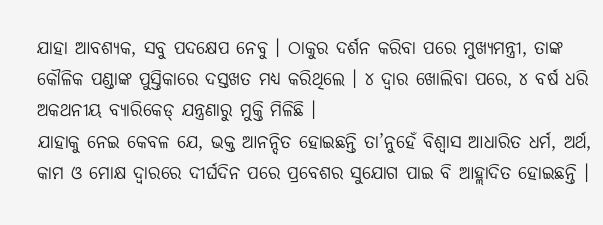ଯାହା ଆବଶ୍ୟକ, ସବୁ ପଦକ୍ଷେପ ନେବୁ । ଠାକୁର ଦର୍ଶନ କରିବା ପରେ ମୁଖ୍ୟମନ୍ତ୍ରୀ, ତାଙ୍କ କୌଳିକ ପଣ୍ଡାଙ୍କ ପୁସ୍ତିକାରେ ଦସ୍ତଖତ ମଧ୍ୟ କରିଥିଲେ । ୪ ଦ୍ୱାର ଖୋଲିବା ପରେ, ୪ ବର୍ଷ ଧରି ଅକଥନୀୟ ବ୍ୟାରିକେଡ୍ ଯନ୍ତ୍ରଣାରୁ ମୁକ୍ତି ମିଳିଛି ।
ଯାହାକୁ ନେଇ କେବଳ ଯେ, ଭକ୍ତ ଆନନ୍ଦିତ ହୋଇଛନ୍ତି ତା’ନୁହେଁ ବିଶ୍ୱାସ ଆଧାରିତ ଧର୍ମ, ଅର୍ଥ, କାମ ଓ ମୋକ୍ଷ ଦ୍ୱାରରେ ଦୀର୍ଘଦିନ ପରେ ପ୍ରବେଶର ସୁଯୋଗ ପାଇ ବି ଆହ୍ଲାଦିତ ହୋଇଛନ୍ତି ।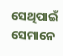ସେଥିପାଇଁ ସେମାନେ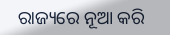ରାଜ୍ୟରେ ନୂଆ କରି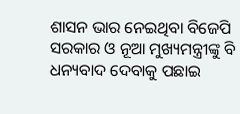ଶାସନ ଭାର ନେଇଥିବା ବିଜେପି ସରକାର ଓ ନୂଆ ମୁଖ୍ୟମନ୍ତ୍ରୀଙ୍କୁ ବି ଧନ୍ୟବାଦ ଦେବାକୁ ପଛାଇ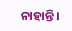ନାହାନ୍ତି ।